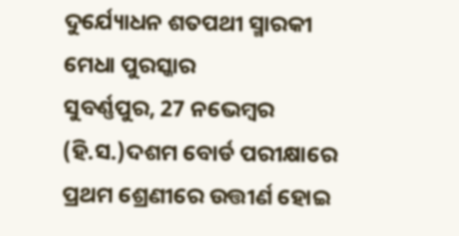ଦୁର୍ଯ୍ୟୋଧନ ଶତପଥୀ ସ୍ମାରକୀ ମେଧା ପୁରସ୍କାର
ସୁବର୍ଣ୍ଣପୁର, 27 ନଭେମ୍ବର (ହି.ସ.)ଦଶମ ବୋର୍ଡ ପରୀକ୍ଷାରେ ପ୍ରଥମ ଶ୍ରେଣୀରେ ଉତ୍ତୀର୍ଣ ହୋଇ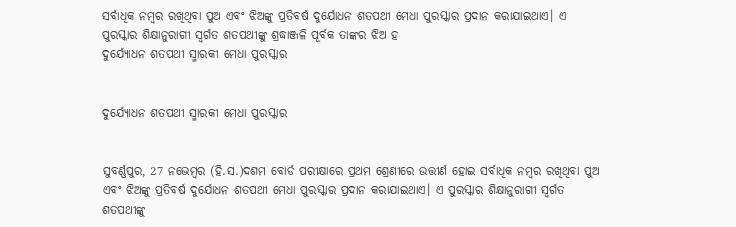ସର୍ବାଧିକ ନମ୍ବର ରଖିଥିବା ପୁଅ ଏବଂ ଝିଅଙ୍କୁ ପ୍ରତିବର୍ଷ ଦୁର୍ଯୋଧନ ଶତପଥୀ ମେଧା ପୁରସ୍କାର ପ୍ରଦାନ କରାଯାଇଥାଏ। ଏ ପୁରସ୍କାର ଶିକ୍ଷାନୁରାଗୀ ସ୍ବର୍ଗତ ଶତପଥୀଙ୍କୁ ଶ୍ରଦ୍ଧାଞ୍ଜଳି ପୂର୍ବକ ତାଙ୍କର ଝିଅ ହ
ଦୁର୍ଯ୍ୟୋଧନ ଶତପଥୀ ସ୍ମାରକୀ ମେଧା ପୁରସ୍କାର


ଦୁର୍ଯ୍ୟୋଧନ ଶତପଥୀ ସ୍ମାରକୀ ମେଧା ପୁରସ୍କାର


ସୁବର୍ଣ୍ଣପୁର, 27 ନଭେମ୍ବର (ହି.ସ.)ଦଶମ ବୋର୍ଡ ପରୀକ୍ଷାରେ ପ୍ରଥମ ଶ୍ରେଣୀରେ ଉତ୍ତୀର୍ଣ ହୋଇ ସର୍ବାଧିକ ନମ୍ବର ରଖିଥିବା ପୁଅ ଏବଂ ଝିଅଙ୍କୁ ପ୍ରତିବର୍ଷ ଦୁର୍ଯୋଧନ ଶତପଥୀ ମେଧା ପୁରସ୍କାର ପ୍ରଦାନ କରାଯାଇଥାଏ। ଏ ପୁରସ୍କାର ଶିକ୍ଷାନୁରାଗୀ ସ୍ବର୍ଗତ ଶତପଥୀଙ୍କୁ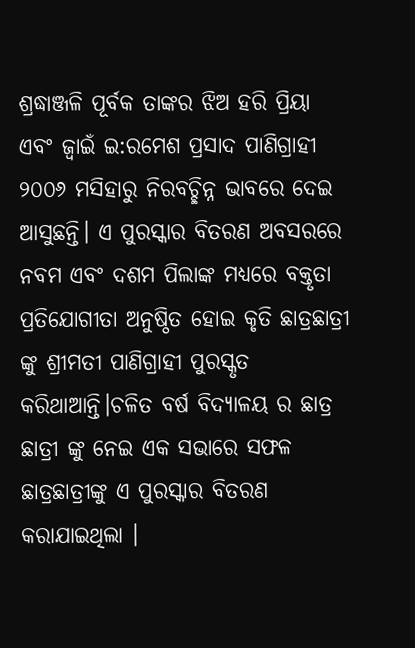ଶ୍ରଦ୍ଧାଞ୍ଜଳି ପୂର୍ବକ ତାଙ୍କର ଝିଅ ହରି ପ୍ରିୟା ଏବଂ ଜ୍ବାଇଁ ଇ:ରମେଶ ପ୍ରସାଦ ପାଣିଗ୍ରାହୀ ୨୦୦୬ ମସିହାରୁ ନିରବଚ୍ଛିନ୍ନ ଭାବରେ ଦେଇ ଆସୁଛନ୍ତି। ଏ ପୁରସ୍କାର ବିତରଣ ଅବସରରେ ନବମ ଏବଂ ଦଶମ ପିଲାଙ୍କ ମଧ୍ୟରେ ବକ୍ତୃତା ପ୍ରତିଯୋଗୀତା ଅନୁଷ୍ଠିତ ହୋଇ କୃତି ଛାତ୍ରଛାତ୍ରୀ ଙ୍କୁ ଶ୍ରୀମତୀ ପାଣିଗ୍ରାହୀ ପୁରସ୍କୃତ କରିଥାଆନ୍ତି।ଚଳିତ ବର୍ଷ ବିଦ୍ୟାଳୟ ର ଛାତ୍ର ଛାତ୍ରୀ ଙ୍କୁ ନେଇ ଏକ ସଭାରେ ସଫଳ ଛାତ୍ରଛାତ୍ରୀଙ୍କୁ ଏ ପୁରସ୍କାର ବିତରଣ କରାଯାଇଥିଲା ।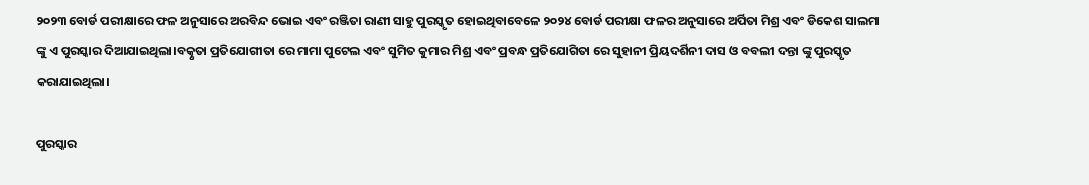୨୦୨୩ ବୋର୍ଡ ପରୀକ୍ଷାରେ ଫଳ ଅନୁସାରେ ଅରବିନ୍ଦ ଭୋଇ ଏବଂ ରଞ୍ଜିତା ରାଣୀ ସାହୁ ପୁରସ୍କୃତ ହୋଇଥିବାବେଳେ ୨୦୨୪ ବୋର୍ଡ ପରୀକ୍ଷା ଫଳର ଅନୁସାରେ ଅର୍ପିତା ମିଶ୍ର ଏବଂ ଡିକେଶ ସାଲମା ଙ୍କୁ ଏ ପୁରସ୍କାର ଦିଆଯାଇଥିଲା।ବତ୍କୃତା ପ୍ରତିଯୋଗୀତା ରେ ମାମା ପୁଟେଲ ଏବଂ ସୁମିତ କୁମାର ମିଶ୍ର ଏବଂ ପ୍ରବନ୍ଧ ପ୍ରତିଯୋଗିତା ରେ ସୁହାନୀ ପ୍ରିୟଦର୍ଶିନୀ ଦାସ ଓ ବବଲୀ ଦନ୍ତା ଙ୍କୁ ପୁରସ୍କୃତ କରାଯାଇଥିଲା।

ପୁରସ୍କାର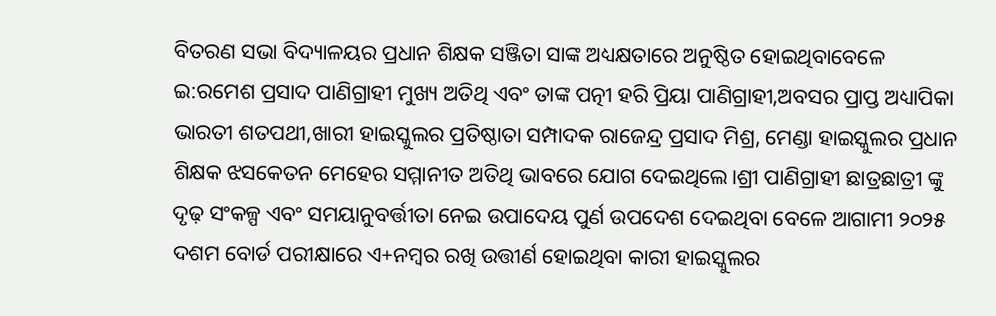ବିତରଣ ସଭା ବିଦ୍ୟାଳୟର ପ୍ରଧାନ ଶିକ୍ଷକ ସଞ୍ଜିତା ସାଙ୍କ ଅଧ୍ୟକ୍ଷତାରେ ଅନୁଷ୍ଠିତ ହୋଇଥିବାବେଳେ ଇ:ରମେଶ ପ୍ରସାଦ ପାଣିଗ୍ରାହୀ ମୁଖ୍ୟ ଅତିଥି ଏବଂ ତାଙ୍କ ପତ୍ନୀ ହରି ପ୍ରିୟା ପାଣିଗ୍ରାହୀ,ଅବସର ପ୍ରାପ୍ତ ଅଧ୍ୟାପିକା ଭାରତୀ ଶତପଥୀ,ଖାରୀ ହାଇସ୍କୁଲର ପ୍ରତିଷ୍ଠାତା ସମ୍ପାଦକ ରାଜେନ୍ଦ୍ର ପ୍ରସାଦ ମିଶ୍ର, ମେଣ୍ଡା ହାଇସ୍କୁଲର ପ୍ରଧାନ ଶିକ୍ଷକ ଝସକେତନ ମେହେର ସମ୍ମାନୀତ ଅତିଥି ଭାବରେ ଯୋଗ ଦେଇଥିଲେ।ଶ୍ରୀ ପାଣିଗ୍ରାହୀ ଛାତ୍ରଛାତ୍ରୀ ଙ୍କୁ ଦୃଢ଼ ସଂକଳ୍ପ ଏବଂ ସମୟାନୁବର୍ତ୍ତୀତା ନେଇ ଉପାଦେୟ ପୁର୍ଣ ଉପଦେଶ ଦେଇଥିବା ବେଳେ ଆଗାମୀ ୨୦୨୫ ଦଶମ ବୋର୍ଡ ପରୀକ୍ଷାରେ ଏ+ନମ୍ବର ରଖି ଉତ୍ତୀର୍ଣ ହୋଇଥିବା କାରୀ ହାଇସ୍କୁଲର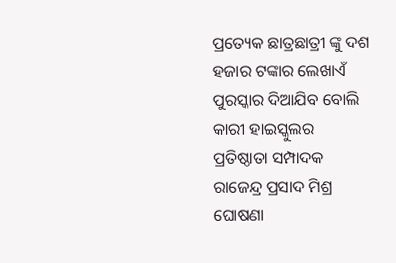ପ୍ରତ୍ୟେକ ଛାତ୍ରଛାତ୍ରୀ ଙ୍କୁ ଦଶ ହଜାର ଟଙ୍କାର ଲେଖାଏଁ ପୁରସ୍କାର ଦିଆଯିବ ବୋଲି କାରୀ ହାଇସ୍କୁଲର ପ୍ରତିଷ୍ଠାତା ସମ୍ପାଦକ ରାଜେନ୍ଦ୍ର ପ୍ରସାଦ ମିଶ୍ର ଘୋଷଣା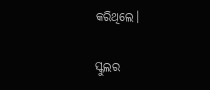କରିଥିଲେ।

ସ୍କୁଲର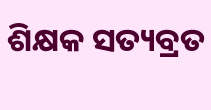ଶିକ୍ଷକ ସତ୍ୟବ୍ରତ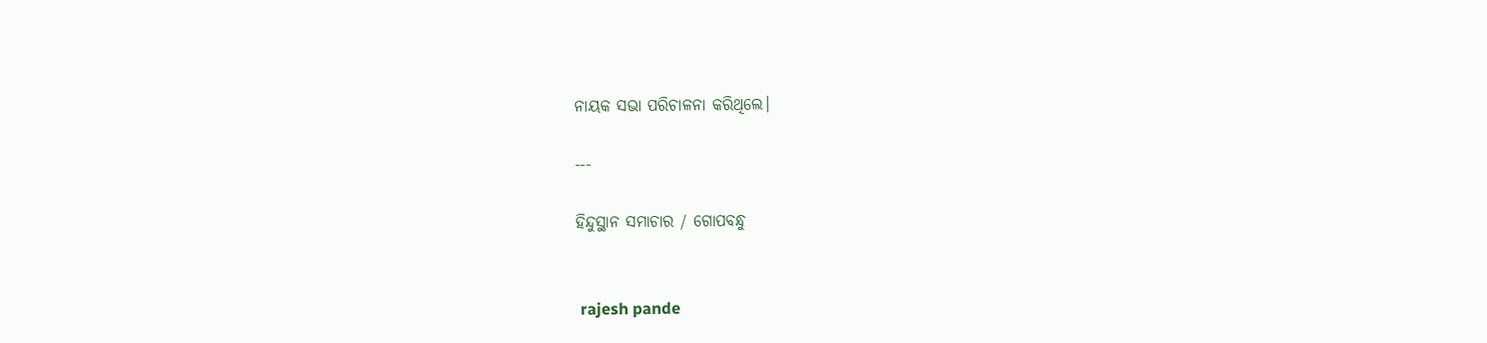ନାୟକ ସଭା ପରିଚାଳନା କରିଥିଲେ।

---

ହିନ୍ଦୁସ୍ଥାନ ସମାଚାର / ଗୋପବନ୍ଧୁ


 rajesh pande